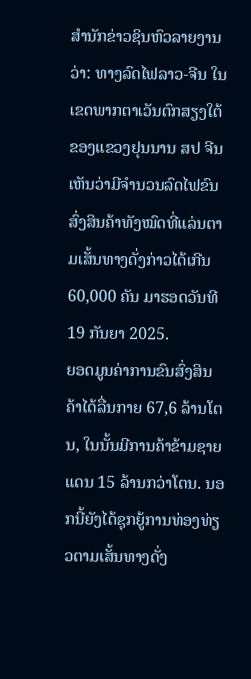ສຳນັກຂ່າວຊິນຫົວລາຍງານວ່າ: ທາງລົດໄຟລາວ-ຈີນ ໃນເຂດພາກຕາເວັນຕົກສຽງໃຕ້ຂອງແຂວງຢຸນນານ ສປ ຈີນ ເຫັນວ່າມີຈຳນວນລົດໄຟຂົນສົ່ງສິນຄ້າທັງໝົດທີ່ແລ່ນຕາມເສັ້ນທາງດັ່ງກ່າວໄດ້ເກີນ 60,000 ຄັນ ມາຮອດວັນທີ 19 ກັນຍາ 2025.
ຍອດມູນຄ່າການຂົນສົ່ງສິນຄ້າໄດ້ລື່ນກາຍ 67,6 ລ້ານໂຕນ, ໃນນັ້ນມີການຄ້າຂ້າມຊາຍແດນ 15 ລ້ານກວ່າໂຕນ. ນອກນີ້ຍັງໄດ້ຊຸກຍູ້ການທ່ອງທ່ຽວຕາມເສັ້ນທາງດັ່ງ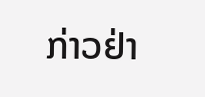ກ່າວຢ່າ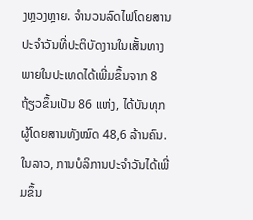ງຫຼວງຫຼາຍ. ຈຳນວນລົດໄຟໂດຍສານປະຈຳວັນທີ່ປະຕິບັດງານໃນເສັ້ນທາງພາຍໃນປະເທດໄດ້ເພີ່ມຂຶ້ນຈາກ 8 ຖ້ຽວຂຶ້ນເປັນ 86 ແຫ່ງ, ໄດ້ບັນທຸກຜູ້ໂດຍສານທັງໝົດ 48,6 ລ້ານຄົນ. ໃນລາວ, ການບໍລິການປະຈໍາວັນໄດ້ເພີ່ມຂຶ້ນ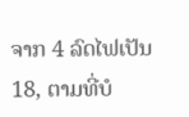ຈາກ 4 ລົດໄຟເປັນ 18, ຕາມທີ່ບໍ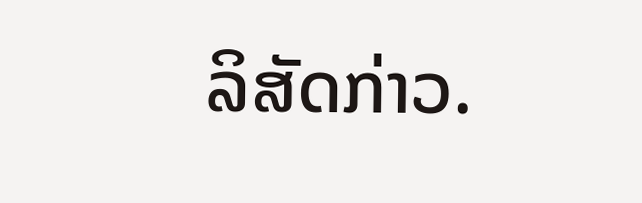ລິສັດກ່າວ.